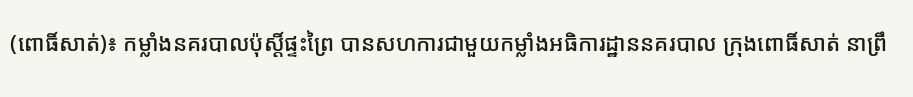(ពោធិ៍សាត់)៖ កម្លាំងនគរបាលប៉ុស្តិ៍ផ្ទះព្រៃ បានសហការជាមួយកម្លាំងអធិការដ្ឋាននគរបាល ក្រុងពោធិ៍សាត់ នាព្រឹ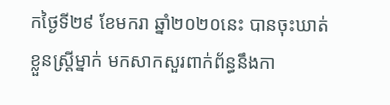កថ្ងៃទី២៩ ខែមករា ឆ្នាំ២០២០នេះ បានចុះឃាត់ខ្លួនស្ត្រីម្នាក់ មកសាកសួរពាក់ព័ន្ធនឹងកា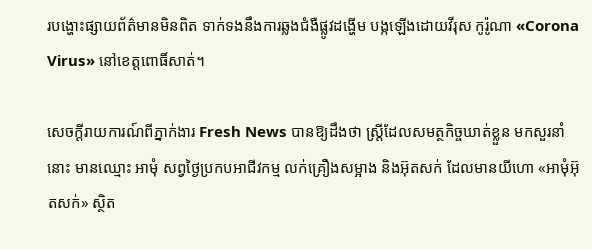របង្ហោះផ្សាយព័ត៌មានមិនពិត ទាក់ទងនឹងការឆ្លងជំងឺផ្លូវដង្ហើម បង្កឡើងដោយវីរុស កូរ៉ូណា «Corona Virus» នៅខេត្តពោធិ៍សាត់។

សេចក្តីរាយការណ៍ពីភ្នាក់ងារ Fresh News បានឱ្យដឹងថា ស្ត្រីដែលសមត្ថកិច្ចឃាត់ខ្លួន មកសួរនាំនោះ មានឈ្មោះ អាមុំ សព្វថ្ងៃប្រកបអាជីវកម្ម លក់គ្រឿងសម្អាង និងអ៊ុតសក់ ដែលមានយីហោ «អាមុំអ៊ុតសក់» ស្ថិត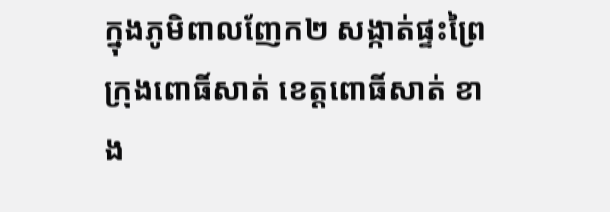ក្នុងភូមិពាលញែក២ សង្កាត់ផ្ទះព្រៃ ក្រុងពោធិ៍សាត់ ខេត្តពោធិ៍សាត់ ខាង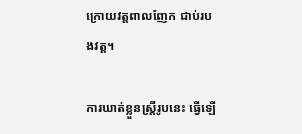ក្រោយវត្តពាលញែក ជាប់របងវត្ត។

ការឃាត់ខ្លួនស្ត្រីរូបនេះ ធ្វើឡើ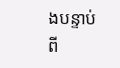ងបន្ទាប់ពី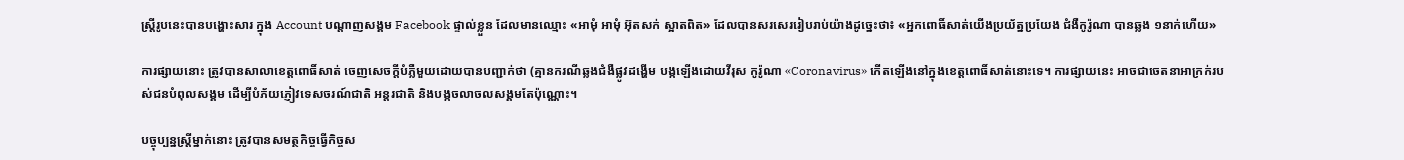ស្ត្រីរូបនេះបានបង្ហោះសារ ក្នុង Account បណ្តាញសង្គម Facebook ផ្ទាល់ខ្លួន ដែលមានឈ្មោះ «អាមុំ អាមុំ អ៊ុតសក់ ស្អាតពិត» ដែលបានសរសេររៀបរាប់យ៉ាងដូច្នេះថា៖ «អ្នកពោធិ៍សាត់យើងប្រយ័ត្នប្រយែង ជំងឺកូរ៉ូណា បានឆ្លង ១នាក់ហើយ»

ការផ្សាយនោះ ត្រូវបានសាលាខេត្តពោធិ៍សាត់ ចេញសេចក្ដីបំភ្លឺមួយដោយបានបញ្ជាក់ថា (គ្មានករណីឆ្លងជំងឺផ្លូវដង្ហើម បង្កឡើងដោយវីរុស កូរ៉ូណា «Coronavirus» កើតឡើងនៅក្នុងខេត្តពោធិ៍សាត់នោះទេ។ ការផ្សាយនេះ អាចជាចេតនាអាក្រក់របស់ជនបំពុលសង្គម ដើម្បីបំភ័យភ្ញៀវទេសចរណ៍ជាតិ អន្តរជាតិ និងបង្កចលាចលសង្គមតែប៉ុណ្ណោះ។

បច្ចុប្បន្នស្ត្រីម្នាក់នោះ ត្រូវបានសមត្ថកិច្ចធ្វើកិច្ចស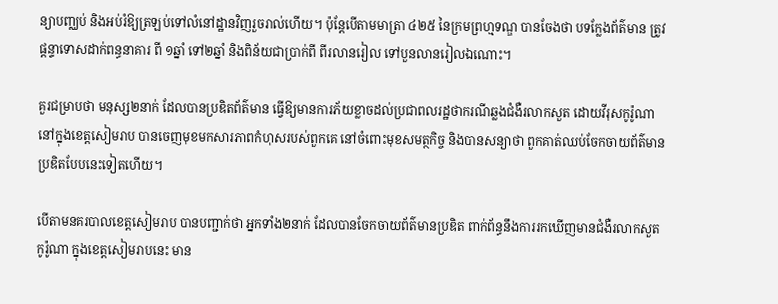ន្យាបញ្ឈប់ និងអប់រំឱ្យត្រឡប់ទៅលំនៅដ្ឋានវិញរួចរាល់ហើយ។ ប៉ុន្តែបើតាមមាត្រា ៤២៥ នៃក្រមព្រហ្មទណ្ឌ បានចែងថា បទក្លែងព័ត៌មាន ត្រូវផ្ដន្ទាទោសដាក់ពន្ធនាគារ ពី ១ឆ្នាំ ទៅ២ឆ្នាំ និងពិន័យជាប្រាក់ពី ពីរលានរៀល ទៅបួនលានរៀលឯណោះ។

គួរជម្រាបថា មនុស្ស២នាក់ ដែលបានប្រឌិតព័ត៌មាន ធ្វើឱ្យមានការភ័យខ្លាចដល់ប្រជាពលរដ្ឋថាករណីឆ្លងជំងឺរលាកសួត ដោយវីរុសកូរ៉ូណា នៅក្នុងខេត្តសៀមរាប បានចេញមុខមកសារភាពកំហុសរបស់ពួកគេ នៅចំពោះមុខសមត្ថកិច្ច និងបានសន្យាថា ពួកគាត់ឈប់ចែកចាយព័ត៌មានប្រឌិតបែបនេះទៀតហើយ។

បើតាមនគរបាលខេត្តសៀមរាប បានបញ្ជាក់ថា អ្នកទាំង២នាក់ ដែលបានចែកចាយព័ត៌មានប្រឌិត ពាក់ព័ន្ធនឹងការរកឃើញមានជំងឺរលាកសួត កូរ៉ូណា ក្នុងខេត្តសៀមរាបនេះ មាន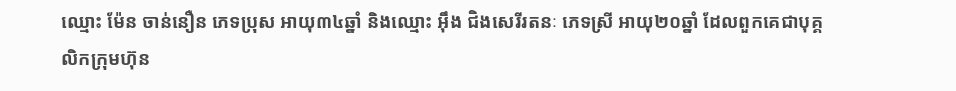ឈ្មោះ ម៉ែន ចាន់នឿន ភេទប្រុស អាយុ៣៤ឆ្នាំ និងឈ្មោះ អ៊ឹង ជិងសេរីរតនៈ ភេទស្រី អាយុ២០ឆ្នាំ ដែលពួកគេជាបុគ្គលិកក្រុមហ៊ុន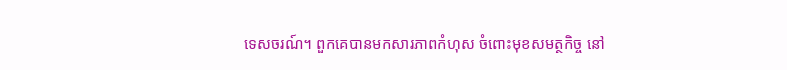ទេសចរណ៍។ ពួកគេបានមកសារភាពកំហុស ចំពោះមុខសមត្ថកិច្ច នៅ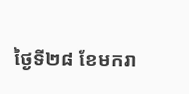ថ្ងៃទី២៨ ខែមករា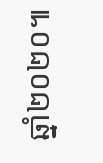ឆ្នាំ២០២០៕